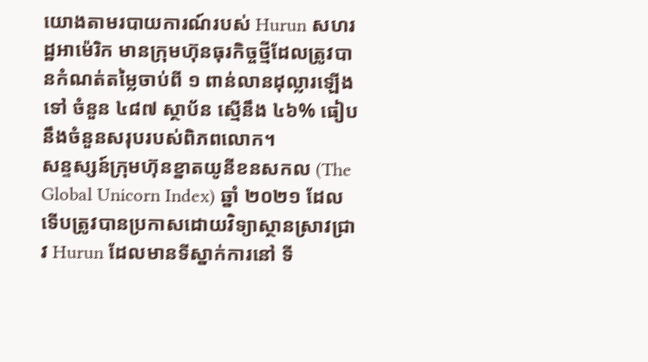យោងតាមរបាយការណ៍របស់ Hurun សហរដ្ឋអាម៉េរិក មានក្រុមហ៊ុនធុរកិច្ចថ្មីដែលត្រូវបានកំណត់តម្លៃចាប់ពី ១ ពាន់លានដុល្លារឡើងទៅ ចំនួន ៤៨៧ ស្ថាប័ន ស្មើនឹង ៤៦% ធៀបនឹងចំនួនសរុបរបស់ពិភពលោក។
សន្ទស្សន៍ក្រុមហ៊ុនខ្នាតយូនីខនសកល (The Global Unicorn Index) ឆ្នាំ ២០២១ ដែលទើបត្រូវបានប្រកាសដោយវិទ្យាស្ថានស្រាវជ្រាវ Hurun ដែលមានទីស្នាក់ការនៅ ទី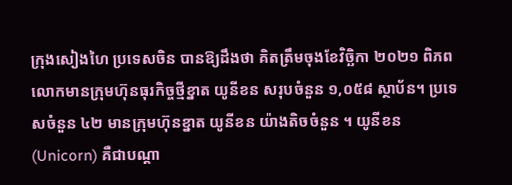ក្រុងសៀងហៃ ប្រទេសចិន បានឱ្យដឹងថា គិតត្រឹមចុងខែវិច្ឆិកា ២០២១ ពិភពលោកមានក្រុមហ៊ុនធុរកិច្ចថ្មីខ្នាត យូនីខន សរុបចំនួន ១,០៥៨ ស្ថាប័ន។ ប្រទេសចំនួន ៤២ មានក្រុមហ៊ុនខ្នាត យូនីខន យ៉ាងតិចចំនួន ។ យូនីខន (Unicorn) គឺជាបណ្ដា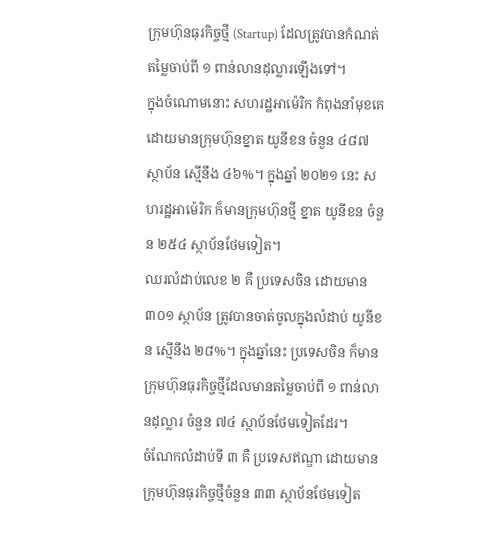ក្រុមហ៊ុនធុរកិច្ចថ្មី (Startup) ដែលត្រូវបានកំណត់តម្លៃចាប់ពី ១ ពាន់លានដុល្លារឡើងទៅ។
ក្នុងចំណោមនោះ សហរដ្ឋអាម៉េរិក កំពុងនាំមុខគេ ដោយមានក្រុមហ៊ុនខ្នាត យូនីខន ចំនួន ៤៨៧ ស្ថាប័ន ស្មើនឹង ៤៦%។ ក្នុងឆ្នាំ ២០២១ នេះ សហរដ្ឋអាម៉េរិក ក៏មានក្រុមហ៊ុនថ្មី ខ្នាត យូនីខន ចំនួន ២៥៤ ស្ថាប័នថែមទៀត។
ឈរលំដាប់លេខ ២ គឺ ប្រទេសចិន ដោយមាន ៣០១ ស្ថាប័ន ត្រូវបានចាត់ចូលក្នុងលំដាប់ យូនីខន ស្មើនឹង ២៨%។ ក្នុងឆ្នាំនេះ ប្រទេសចិន ក៏មានក្រុមហ៊ុនធុរកិច្ចថ្មីដែលមានតម្លៃចាប់ពី ១ ពាន់លានដុល្លារ ចំនួន ៧៤ ស្ថាប័នថែមទៀតដែរ។
ចំណែកលំដាប់ទី ៣ គឺ ប្រទេសឥណ្ឌា ដោយមានក្រុមហ៊ុនធុរកិច្ចថ្មីចំនួន ៣៣ ស្ថាប័នថែមទៀត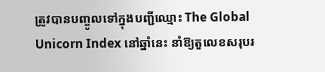ត្រូវបានបញ្ចូលទៅក្នុងបញ្ជីឈ្មោះ The Global Unicorn Index នៅឆ្នាំនេះ នាំឱ្យតួលេខសរុបរ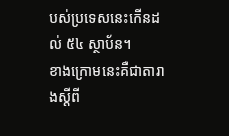បស់ប្រទេសនេះកើនដល់ ៥៤ ស្ថាប័ន។
ខាងក្រោមនេះគឺជាតារាងស្ដីពី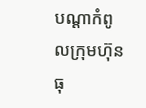បណ្ដាកំពូលក្រុមហ៊ុនធុ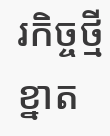រកិច្ចថ្មីខ្នាត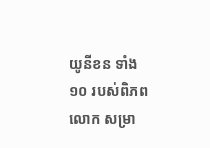យូនីខន ទាំង ១០ របស់ពិភពលោក សម្រា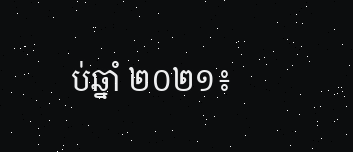ប់ឆ្នាំ ២០២១៖